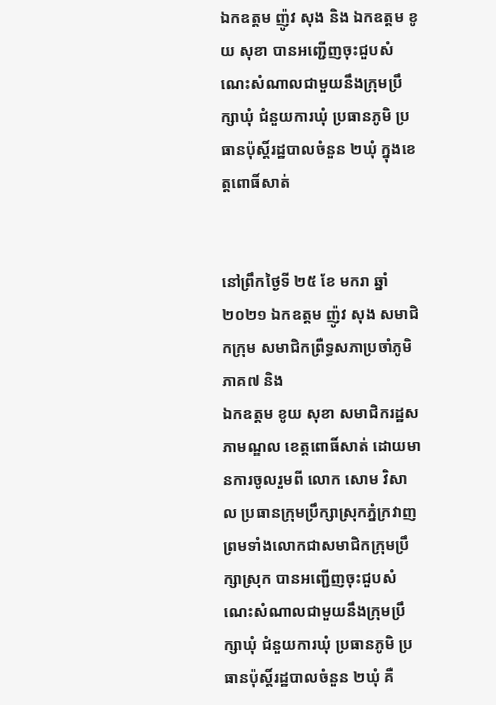ឯកឧត្តម ញ៉ូវ សុង និង ឯកឧត្តម ខូយ សុខា បានអញ្ជើញចុះជួបសំណេះសំណាលជាមួយនឹងក្រុមប្រឹក្សាឃុំ ជំនួយការឃុំ ប្រធានភូមិ ប្រធានប៉ុស្តិ៍រដ្ឋបាលចំនួន ២ឃុំ ក្នុងខេត្តពោធិ៍សាត់


នៅព្រឹកថ្ងៃទី ២៥ ខែ មករា ឆ្នាំ ២០២១ ឯកឧត្តម ញ៉ូវ សុង សមាជិកក្រុម សមាជិកព្រឺទ្ធសភាប្រចាំភូមិភាគ៧ និង
ឯកឧត្តម ខូយ សុខា សមាជិករដ្ឋសភាមណ្ឌល ខេត្តពោធិ៍សាត់ ដោយមានការចូលរួមពី លោក សោម វិសាល ប្រធានក្រុមប្រឹក្សាស្រុកភ្នំក្រវាញ ព្រមទាំងលោកជាសមាជិកក្រុមប្រឹក្សាស្រុក បានអញ្ជើញចុះជួបសំណេះសំណាលជាមួយនឹងក្រុមប្រឹក្សាឃុំ ជំនួយការឃុំ ប្រធានភូមិ ប្រធានប៉ុស្តិ៍រដ្ឋបាលចំនួន ២ឃុំ គឺ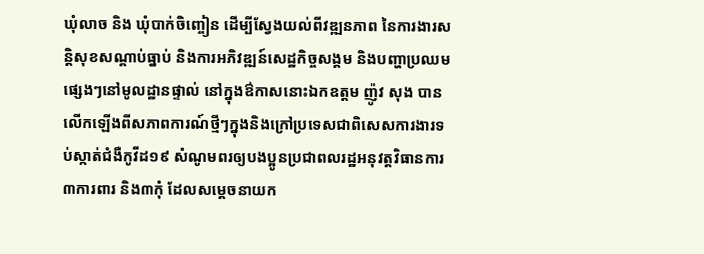ឃុំលាច និង ឃុំបាក់ចិញ្ចៀន ដើម្បីស្វែងយល់ពីវឌ្ឍនភាព នៃការងារសន្តិសុខសណ្តាប់ធ្នាប់ និងការអភិវឌ្ឍន៍សេដ្ឋកិច្ចសង្គម និងបញ្ហាប្រឈមផ្សេងៗនៅមូលដ្ឋានផ្ទាល់ នៅក្នុងឳកាសនោះឯកឧត្តម ញ៉ូវ សុង បានលើកឡើងពីសភាពការណ៍ថ្មីៗក្នុងនិងក្រៅប្រទេសជាពិសេសការងារទប់ស្កាត់ជំងឺកូវីដ១៩ សំណូមពរឲ្យបងប្អូនប្រជាពលរដ្ឋអនុវត្តវិធានការ ៣ការពារ និង៣កុំ ដែលសម្តេចនាយក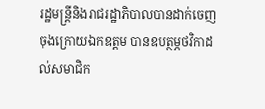រដ្ឋមន្ត្រីនិងរាជរដ្ឋាភិបាលបានដាក់ចេញ ចុងក្រោយឯកឧត្តម បានឧបត្ថម្ភថវិកាដល់សមាជិក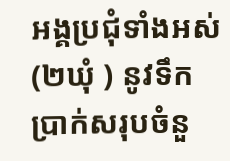អង្គប្រជុំទាំងអស់ (២ឃុំ ) នូវទឹកប្រាក់សរុបចំនួ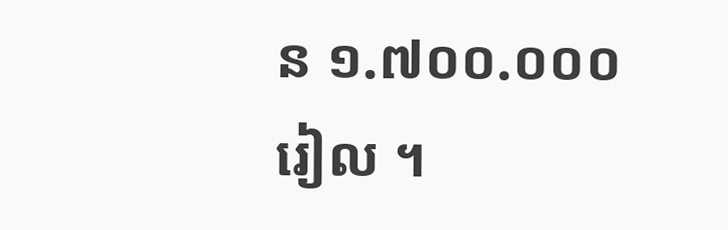ន ១.៧០០.០០០ រៀល ។